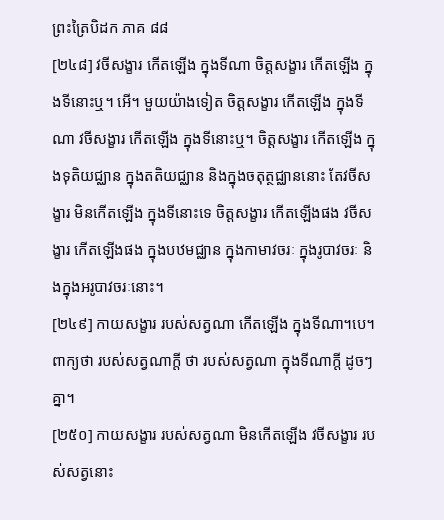ព្រះត្រៃបិដក ភាគ ៨៨
[២៤៨] វចីសង្ខារ កើតឡើង ក្នុងទីណា ចិត្តសង្ខារ កើតឡើង ក្នុងទីនោះឬ។ អើ។ មួយយ៉ាងទៀត ចិត្តសង្ខារ កើតឡើង ក្នុងទីណា វចីសង្ខារ កើតឡើង ក្នុងទីនោះឬ។ ចិត្តសង្ខារ កើតឡើង ក្នុងទុតិយជ្ឈាន ក្នុងតតិយជ្ឈាន និងក្នុងចតុត្ថជ្ឈាននោះ តែវចីសង្ខារ មិនកើតឡើង ក្នុងទីនោះទេ ចិត្តសង្ខារ កើតឡើងផង វចីសង្ខារ កើតឡើងផង ក្នុងបឋមជ្ឈាន ក្នុងកាមាវចរៈ ក្នុងរូបាវចរៈ និងក្នុងអរូបាវចរៈនោះ។
[២៤៩] កាយសង្ខារ របស់សត្វណា កើតឡើង ក្នុងទីណា។បេ។ ពាក្យថា របស់សត្វណាក្តី ថា របស់សត្វណា ក្នុងទីណាក្តី ដូចៗគ្នា។
[២៥០] កាយសង្ខារ របស់សត្វណា មិនកើតឡើង វចីសង្ខារ របស់សត្វនោះ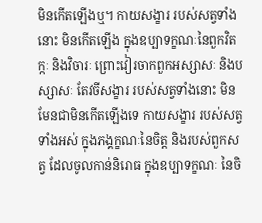មិនកើតឡើងឬ។ កាយសង្ខារ របស់សត្វទាំងនោះ មិនកើតឡើង ក្នុងឧប្បាទក្ខណៈនៃពួកវិតក្កៈ និងវិចារៈ ព្រោះវៀរចាកពួកអស្សាសៈ និងបស្សាសៈ តែវចីសង្ខារ របស់សត្វទាំងនោះ មិនមែនជាមិនកើតឡើងទេ កាយសង្ខារ របស់សត្វទាំងអស់ ក្នុងភង្គក្ខណៈនៃចិត្ត និងរបស់ពួកសត្វ ដែលចូលកាន់និរោធ ក្នុងឧប្បាទក្ខណៈ នៃចិ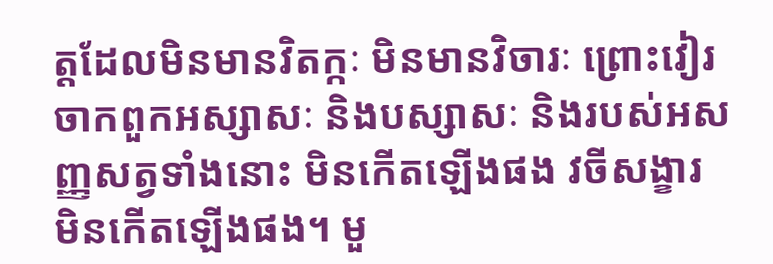ត្តដែលមិនមានវិតក្កៈ មិនមានវិចារៈ ព្រោះវៀរចាកពួកអស្សាសៈ និងបស្សាសៈ និងរបស់អសញ្ញសត្វទាំងនោះ មិនកើតឡើងផង វចីសង្ខារ មិនកើតឡើងផង។ មួ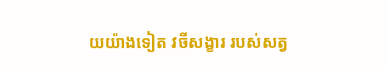យយ៉ាងទៀត វចីសង្ខារ របស់សត្វ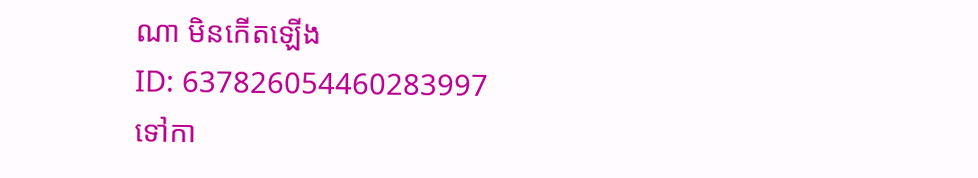ណា មិនកើតឡើង
ID: 637826054460283997
ទៅកា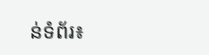ន់ទំព័រ៖